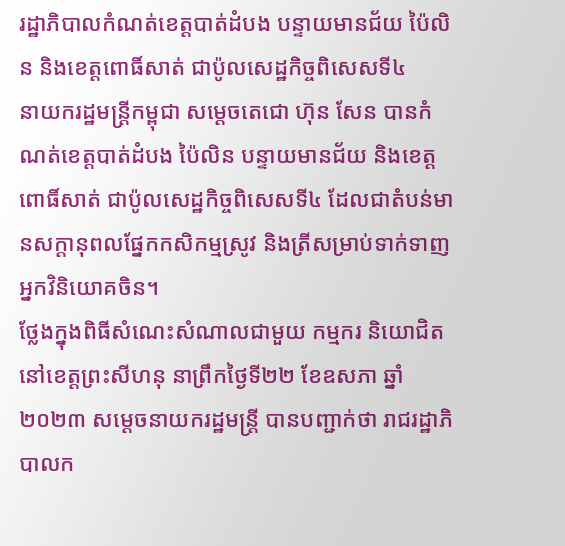រដ្ឋាភិបាលកំណត់ខេត្តបាត់ដំបង បន្ទាយមានជ័យ ប៉ៃលិន និងខេត្តពោធិ៍សាត់ ជាប៉ូលសេដ្ឋកិច្ចពិសេសទី៤
នាយករដ្ឋមន្ត្រីកម្ពុជា សម្តេចតេជោ ហ៊ុន សែន បានកំណត់ខេត្តបាត់ដំបង ប៉ៃលិន បន្ទាយមានជ័យ និងខេត្តពោធិ៍សាត់ ជាប៉ូលសេដ្ឋកិច្ចពិសេសទី៤ ដែលជាតំបន់មានសក្តានុពលផ្នែកកសិកម្មស្រូវ និងត្រីសម្រាប់ទាក់ទាញអ្នកវិនិយោគចិន។
ថ្លែងក្នុងពិធីសំណេះសំណាលជាមួយ កម្មករ និយោជិត នៅខេត្តព្រះសីហនុ នាព្រឹកថ្ងៃទី២២ ខែឧសភា ឆ្នាំ២០២៣ សម្តេចនាយករដ្ឋមន្ត្រី បានបញ្ជាក់ថា រាជរដ្ឋាភិបាលក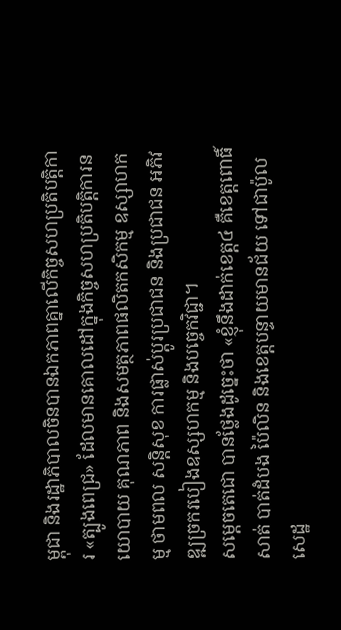ម្ពុជា និងរដ្ឋាភិបាលចិនបានឯកភាពគ្នាលើកិច្ចសហប្រតិបត្តិការ «ត្បូងពេជ្រ» ដែលមានគោលដៅក្នុងកិច្ចសហប្រតិបត្តិការនយោបាយ គុណភាព និងសមត្ថភាពផលិតកសិកម្ម ឧស្សាហកម្ម ថាមពល សន្តិសុខ ការផ្លាស់ប្តូរប្រជាជន និងប្រជាជន អភិវឌ្ឍច្រករបៀងឧស្សហកម្ម និងបច្ចេកវិជ្ជា។
សម្តេចតេជោ បានថ្លែងដូច្នេះថា «ខ្ញុំនឹងដាក់ខេត្ត៤ គឺខេត្តពោធិ៍សាត់ បាត់ដំបង ប៉ៃលិន និងខេត្តបន្ទាយមានជ័យ ទៅជាប៉ូលសេដ្ឋ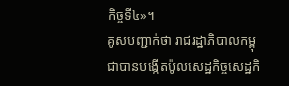កិច្ចទី៤»។
គូសបញ្ជាក់ថា រាជរដ្ឋាភិបាលកម្ពុជាបានបង្កើតប៉ូលសេដ្ឋកិច្ចសេដ្ឋកិ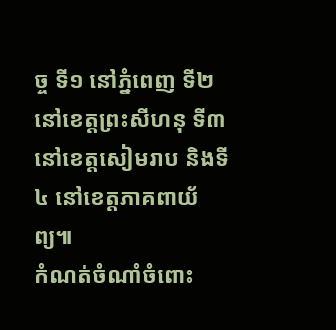ច្ច ទី១ នៅភ្នំពេញ ទី២ នៅខេត្តព្រះសីហនុ ទី៣ នៅខេត្តសៀមរាប និងទី៤ នៅខេត្តភាគពាយ័ព្យ៕
កំណត់ចំណាំចំពោះ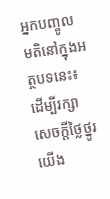អ្នកបញ្ចូលមតិនៅក្នុងអត្ថបទនេះ៖ ដើម្បីរក្សាសេចក្ដីថ្លៃថ្នូរ យើង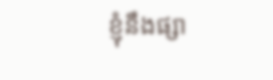ខ្ញុំនឹងផ្សា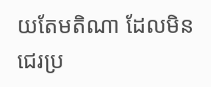យតែមតិណា ដែលមិនជេរប្រ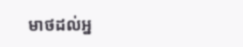មាថដល់អ្ន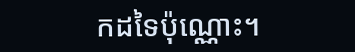កដទៃប៉ុណ្ណោះ។